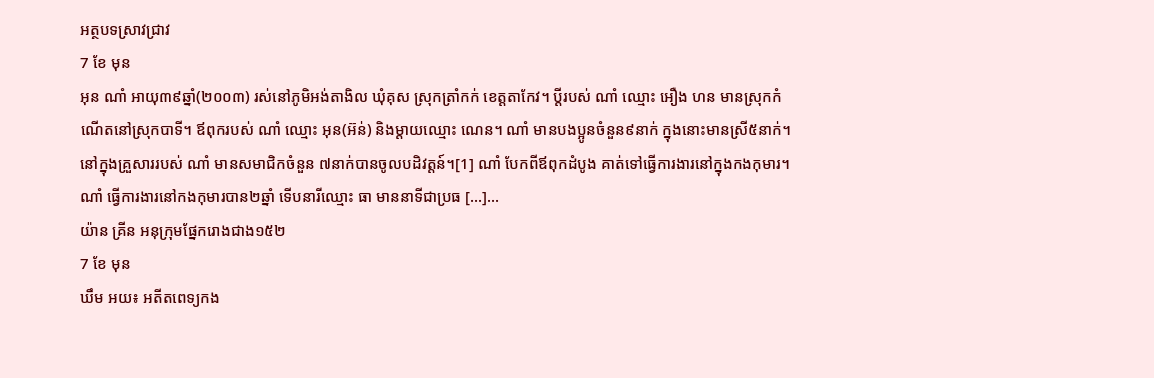អត្ថបទស្រាវជ្រាវ
7 ខែ មុន
អុន ណាំ អាយុ៣៩ឆ្នាំ(២០០៣) រស់នៅភូមិអង់តាងិល ឃុំគុស ស្រុកត្រាំកក់ ខេត្តតាកែវ។ ប្ដីរបស់ ណាំ ឈ្មោះ អឿង ហន មានស្រុកកំណើតនៅស្រុកបាទី។ ឪពុករបស់ ណាំ ឈ្មោះ អុន(អ៊ន់) និងម្ដាយឈ្មោះ ណេន។ ណាំ មានបងប្អូនចំនួន៩នាក់ ក្នុងនោះមានស្រី៥នាក់។ នៅក្នុងគ្រួសាររបស់ ណាំ មានសមាជិកចំនួន ៧នាក់បានចូលបដិវត្តន៍។[1] ណាំ បែកពីឪពុកដំបូង គាត់ទៅធ្វើការងារនៅក្នុងកងកុមារ។ ណាំ ធ្វើការងារនៅកងកុមារបាន២ឆ្នាំ ទើបនារីឈ្មោះ ធា មាននាទីជាប្រធ […]...
យ៉ាន គ្រីន អនុក្រុមផ្នែករោងជាង១៥២
7 ខែ មុន
ឃឹម អយ៖ អតីតពេទ្យកង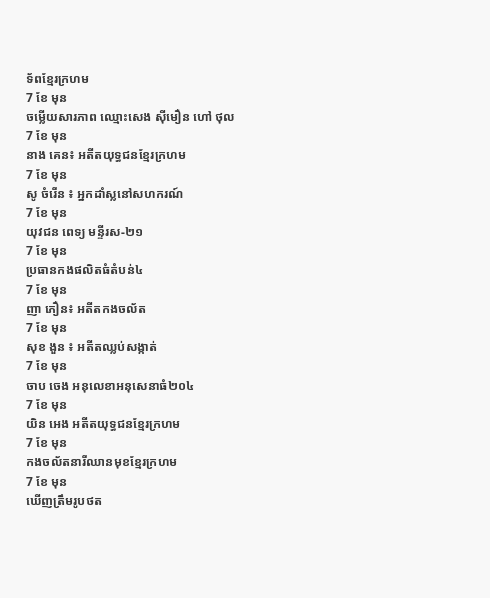ទ័ពខ្មែរក្រហម
7 ខែ មុន
ចម្លើយសារភាព ឈ្មោះសេង ស៊ីមឿន ហៅ ថុល
7 ខែ មុន
នាង គេន៖ អតីតយុទ្ធជនខ្មែរក្រហម
7 ខែ មុន
សូ ចំរើន ៖ អ្នកដាំស្លនៅសហករណ៍
7 ខែ មុន
យុវជន ពេទ្យ មន្ទីរស-២១
7 ខែ មុន
ប្រធានកងផលិតធំតំបន់៤
7 ខែ មុន
ញា ភឿន៖ អតីតកងចល័ត
7 ខែ មុន
សុខ ងួន ៖ អតីតឈ្លប់សង្កាត់
7 ខែ មុន
ចាប ចេង អនុលេខាអនុសេនាធំ២០៤
7 ខែ មុន
យិន អេង អតីតយុទ្ធជនខ្មែរក្រហម
7 ខែ មុន
កងចល័តនារីឈានមុខខ្មែរក្រហម
7 ខែ មុន
ឃើញត្រឹមរូបថត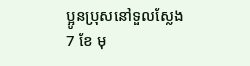ប្អូនប្រុសនៅទួលស្លែង
7 ខែ មុ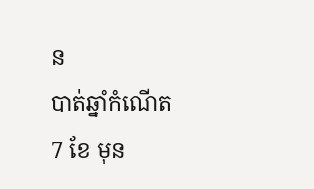ន
បាត់ឆ្នាំកំណើត
7 ខែ មុន